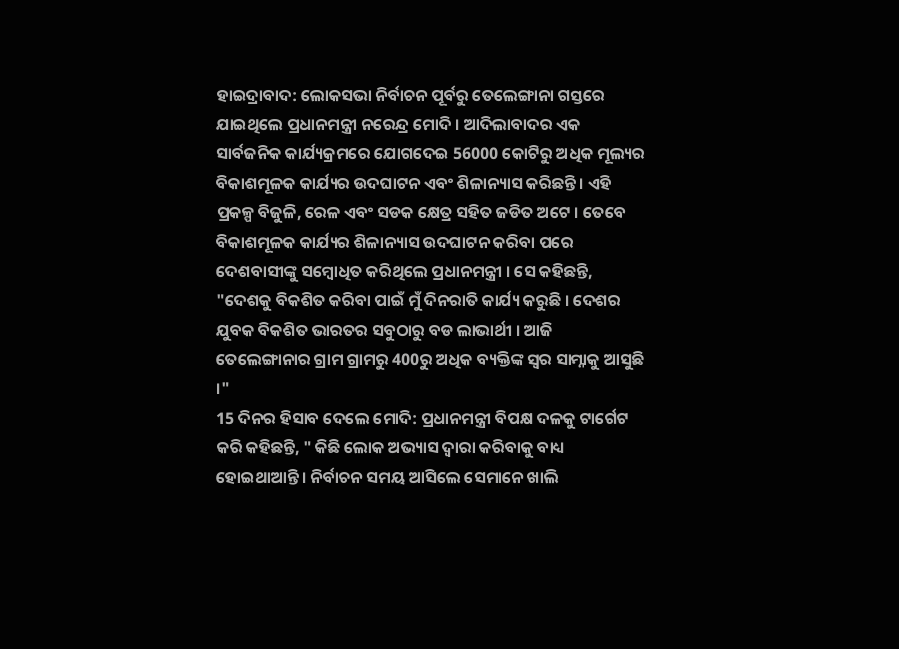ହାଇଦ୍ରାବାଦ: ଲୋକସଭା ନିର୍ବାଚନ ପୂର୍ବରୁ ତେଲେଙ୍ଗାନା ଗସ୍ତରେ ଯାଇଥିଲେ ପ୍ରଧାନମନ୍ତ୍ରୀ ନରେନ୍ଦ୍ର ମୋଦି । ଆଦିଲାବାଦର ଏକ ସାର୍ବଜନିକ କାର୍ଯ୍ୟକ୍ରମରେ ଯୋଗଦେଇ 56000 କୋଟିରୁ ଅଧିକ ମୂଲ୍ୟର ବିକାଶମୂଳକ କାର୍ଯ୍ୟର ଉଦଘାଟନ ଏବଂ ଶିଳାନ୍ୟାସ କରିଛନ୍ତି । ଏହି ପ୍ରକଳ୍ପ ବିଜୁଳି, ରେଳ ଏବଂ ସଡକ କ୍ଷେତ୍ର ସହିତ ଜଡିତ ଅଟେ । ତେବେ ବିକାଶମୂଳକ କାର୍ଯ୍ୟର ଶିଳାନ୍ୟାସ ଉଦଘାଟନ କରିବା ପରେ ଦେଶବାସୀଙ୍କୁ ସମ୍ବୋଧିତ କରିଥିଲେ ପ୍ରଧାନମନ୍ତ୍ରୀ । ସେ କହିଛନ୍ତି, "ଦେଶକୁ ବିକଶିତ କରିବା ପାଇଁ ମୁଁ ଦିନରାତି କାର୍ଯ୍ୟ କରୁଛି । ଦେଶର ଯୁବକ ବିକଶିତ ଭାରତର ସବୁଠାରୁ ବଡ ଲାଭାର୍ଥୀ । ଆଜି ତେଲେଙ୍ଗାନାର ଗ୍ରାମ ଗ୍ରାମରୁ 400ରୁ ଅଧିକ ବ୍ୟକ୍ତିଙ୍କ ସ୍ବର ସାମ୍ନାକୁ ଆସୁଛି ।"
15 ଦିନର ହିସାବ ଦେଲେ ମୋଦି: ପ୍ରଧାନମନ୍ତ୍ରୀ ବିପକ୍ଷ ଦଳକୁ ଟାର୍ଗେଟ କରି କହିଛନ୍ତି, " କିଛି ଲୋକ ଅଭ୍ୟାସ ଦ୍ବାରା କରିବାକୁ ବାଧ୍ୟ ହୋଇଥାଆନ୍ତି । ନିର୍ବାଚନ ସମୟ ଆସିଲେ ସେମାନେ ଖାଲି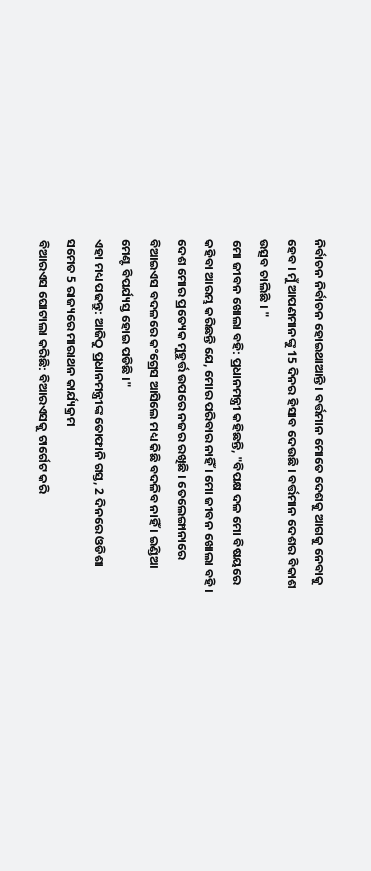ନିର୍ବାଚନ ନିର୍ବାଚନ ହୋଇଥାଆନ୍ତି । ବର୍ତ୍ତମାନ ମୋତେ ଦେଶକୁ ଆଗକୁ ନେବାକୁ ହେବ । ମୁଁ ଆପଣମାନଙ୍କୁ 15 ଦିନର ହିସାବ ଦେଉଛି । ବର୍ତ୍ତମାନ ଦେଶର ବିକାଶ ଉତ୍ସବ ଚାଲିଛି । "
ମୋ ଜୀବନ ଖୋଲା ବହି: ପ୍ରଧାନମନ୍ତ୍ରୀ କହିଛନ୍ତି, "ବିପକ୍ଷ ଦଳ ମୋ ବିଷୟରେ କହିବା ଆରମ୍ଭ କରିଛନ୍ତି ଯେ, ମୋର ପରିବାର ନାହିଁ । ମୋ ଜୀବନ ଖୋଲା ବହି । ଦେଶ ମୋର ପ୍ରତ୍ୟେକ ମୁହୁର୍ତ୍ତ ଉପରେ ନଜର ରଖିଛି । ତେଲେଙ୍ଗାନାରେ ବିଆଇଏସ ବଦଳରେ କଂଗ୍ରେସ ଆସିଲେ ମଧ୍ୟ କିଛି ବଦଳିବ ନାହିଁ । ଇଣ୍ଡିଆ ମେଣ୍ଟ ବିପର୍ଯ୍ୟସ୍ତ ହୋଇ ପଡିଛି ।"
ଏହା ମଧ୍ୟ ପଢନ୍ତୁ: ଆଜିଠୁ ପ୍ରଧାନମନ୍ତ୍ରୀଙ୍କ ତୋଫାନି ଗସ୍ତ, 2 ଦିନରେ ଓଡିଶା ସମେତ 5 ରାଜ୍ୟରେ ମାରାଥନ କାର୍ଯ୍ୟକ୍ରମ
ବିଆରଏସ ଘୋଟାଲା କରିଛି: ବିଆରଏସକୁ ଟାର୍ଗେଟ କରି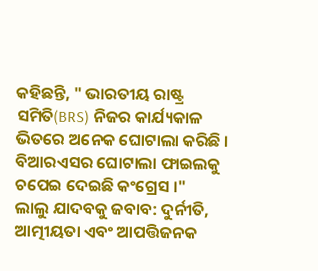କହିଛନ୍ତି, " ଭାରତୀୟ ରାଷ୍ଟ୍ର ସମିତି(BRS) ନିଜର କାର୍ଯ୍ୟକାଳ ଭିତରେ ଅନେକ ଘୋଟାଲା କରିଛି । ବିଆରଏସର ଘୋଟାଲା ଫାଇଲକୁ ଚପେଇ ଦେଇଛି କଂଗ୍ରେସ ।"
ଲାଲୁ ଯାଦବକୁ ଜବାବ: ଦୁର୍ନୀତି, ଆତ୍ମୀୟତା ଏବଂ ଆପତ୍ତିଜନକ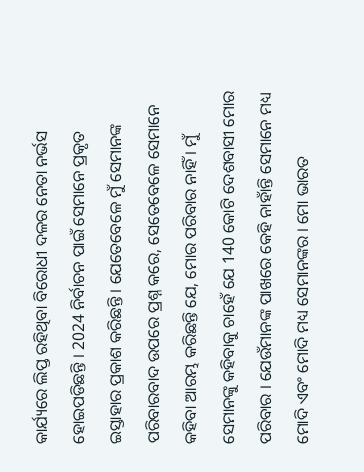କାର୍ଯ୍ୟରେ ଲିପ୍ତ ରହିଥିବା ବିରୋଧୀ ଦଳର ନେତା ନର୍ଭସ ହୋଇପଡିଛନ୍ତି । 2024 ନିର୍ବାଚନ ପାଇଁ ସେମାନେ ପ୍ରକୃତ ଇସ୍ତାହାର ପ୍ରକାଶ କରିଛନ୍ତି । ଯେତେବେଳେ ମୁଁ ସେମାନଙ୍କ ପରିବାରବାଦ ଉପରେ ପ୍ରଶ୍ନ କରେ, ସେତେବେଳେ ସେମାନେ କହିବା ଆରମ୍ଭ କରିଛନ୍ତି ଯେ, ମୋର ପରିବାର ନାହିଁ । ମୁଁ ସେମାନଙ୍କୁ କହିବାକୁ ଚାହେଁ ଯେ 140 କୋଟି ଦେଶବାସୀ ମୋର ପରିବାର । ଯେଉଁମାନଙ୍କ ପାଖରେ କେହି ନାହାଁନ୍ତି ସେମାନେ ମଧ୍ୟ ମୋଦି ଏବଂ ମୋଦି ମଧ୍ୟ ସେମାନଙ୍କର । ମୋ ଭାରତ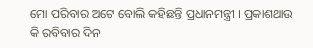ମୋ ପରିବାର ଅଟେ ବୋଲି କହିଛନ୍ତି ପ୍ରଧାନମନ୍ତ୍ରୀ । ପ୍ରକାଶଥାଉ କି ରବିବାର ଦିନ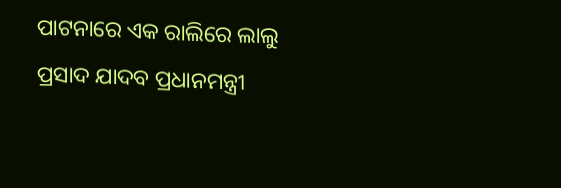ପାଟନାରେ ଏକ ରାଲିରେ ଲାଲୁ ପ୍ରସାଦ ଯାଦବ ପ୍ରଧାନମନ୍ତ୍ରୀ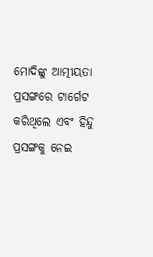ମୋଦିଙ୍କୁ ଆତ୍ମୀୟତା ପ୍ରସଙ୍ଗରେ ଟାର୍ଗେଟ କରିଥିଲେ ଏବଂ ହିନ୍ଦୁ ପ୍ରସଙ୍ଗକୁ ନେଇ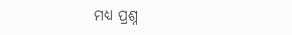ମଧ୍ୟ ପ୍ରଶ୍ନ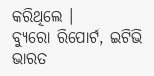କରିଥିଲେ ।
ବ୍ୟୁରୋ ରିପୋର୍ଟ, ଇଟିଭି ଭାରତ